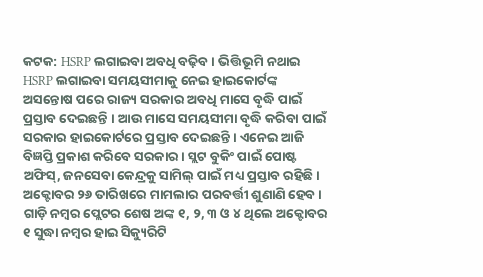କଟକ: HSRP ଲଗାଇବା ଅବଧି ବଢ଼ିବ । ଭିତ୍ତିଭୂମି ନଥାଇ HSRP ଲଗାଇବା ସମୟସୀମାକୁ ନେଇ ହାଇକୋର୍ଟଙ୍କ ଅସନ୍ତୋଷ ପରେ ରାଜ୍ୟ ସରକାର ଅବଧି ମାସେ ବୃଦ୍ଧି ପାଇଁ ପ୍ରସ୍ତାବ ଦେଇଛନ୍ତି । ଆଉ ମାସେ ସମୟସୀମା ବୃଦ୍ଧି କରିବା ପାଇଁ ସରକାର ହାଇକୋର୍ଟରେ ପ୍ରସ୍ତାବ ଦେଇଛନ୍ତି । ଏନେଇ ଆଜି ବିଜ୍ଞପ୍ତି ପ୍ରକାଶ କରିବେ ସରକାର । ସ୍ଲଟ ବୁକିଂ ପାଇଁ ପୋଷ୍ଟ ଅଫିସ୍, ଜନସେବା କେନ୍ଦ୍ରକୁ ସାମିଲ୍ ପାଇଁ ମଧ୍ୟ ପ୍ରସ୍ତାବ ରହିଛି । ଅକ୍ଟୋବର ୨୬ ତାରିଖରେ ମାମଲାର ପରବର୍ତ୍ତୀ ଶୁଣାଣି ହେବ ।
ଗାଡ଼ି ନମ୍ବର ପ୍ଲେଟର ଶେଷ ଅଙ୍କ ୧, ୨, ୩ ଓ ୪ ଥିଲେ ଅକ୍ଟୋବର ୧ ସୁଦ୍ଧା ନମ୍ବର ହାଇ ସିକ୍ୟୁରିଟି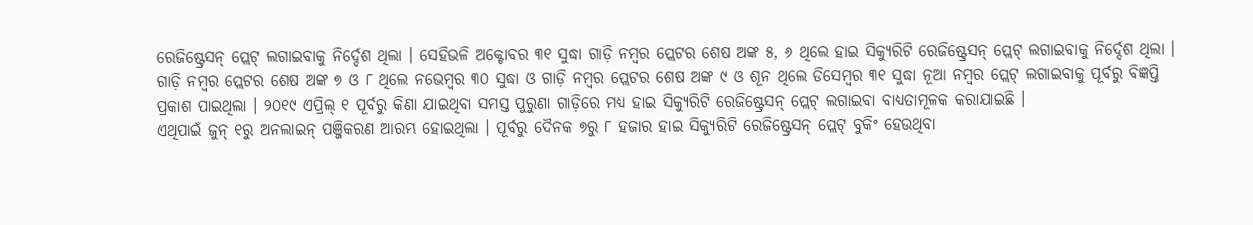ରେଜିଷ୍ଟ୍ରେସନ୍ ପ୍ଲେଟ୍ ଲଗାଇବାକୁ ନିର୍ଦ୍ଦେଶ ଥିଲା । ସେହିଭଳି ଅକ୍ଟୋବର ୩୧ ସୁଦ୍ଧା ଗାଡ଼ି ନମ୍ବର ପ୍ଲେଟର ଶେଷ ଅଙ୍କ ୫, ୬ ଥିଲେ ହାଇ ସିକ୍ୟୁରିଟି ରେଜିଷ୍ଟ୍ରେସନ୍ ପ୍ଲେଟ୍ ଲଗାଇବାକୁ ନିର୍ଦ୍ଦେଶ ଥିଲା ।
ଗାଡ଼ି ନମ୍ବର ପ୍ଲେଟର ଶେଷ ଅଙ୍କ ୭ ଓ ୮ ଥିଲେ ନଭେମ୍ବର ୩୦ ସୁଦ୍ଧା ଓ ଗାଡ଼ି ନମ୍ବର ପ୍ଲେଟର ଶେଷ ଅଙ୍କ ୯ ଓ ଶୂନ ଥିଲେ ଡିସେମ୍ବର ୩୧ ସୁଦ୍ଧା ନୂଆ ନମ୍ବର ପ୍ଲେଟ୍ ଲଗାଇବାକୁ ପୂର୍ବରୁ ବିଜ୍ଞପ୍ତି ପ୍ରକାଶ ପାଇଥିଲା । ୨୦୧୯ ଏପ୍ରିଲ୍ ୧ ପୂର୍ବରୁ କିଣା ଯାଇଥିବା ସମସ୍ତ ପୁରୁଣା ଗାଡ଼ିରେ ମଧ୍ୟ ହାଇ ସିକ୍ୟୁରିଟି ରେଜିଷ୍ଟ୍ରେସନ୍ ପ୍ଲେଟ୍ ଲଗାଇବା ବାଧ୍ୟତାମୂଳକ କରାଯାଇଛି ।
ଏଥିପାଇଁ ଜୁନ୍ ୧ରୁ ଅନଲାଇନ୍ ପଞ୍ଜିକରଣ ଆରମ୍ଭ ହୋଇଥିଲା । ପୂର୍ବରୁ ଦୈନକ ୭ରୁ ୮ ହଜାର ହାଇ ସିକ୍ୟୁରିଟି ରେଜିଷ୍ଟ୍ରେସନ୍ ପ୍ଲେଟ୍ ବୁକିଂ ହେଉଥିବା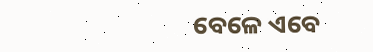ବେଳେ ଏବେ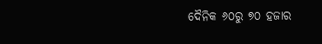ଦୈନିକ ୬୦ରୁ ୭୦ ହଜାର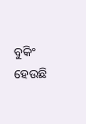ବୁକିଂ ହେଉଛି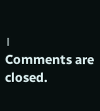।
Comments are closed.